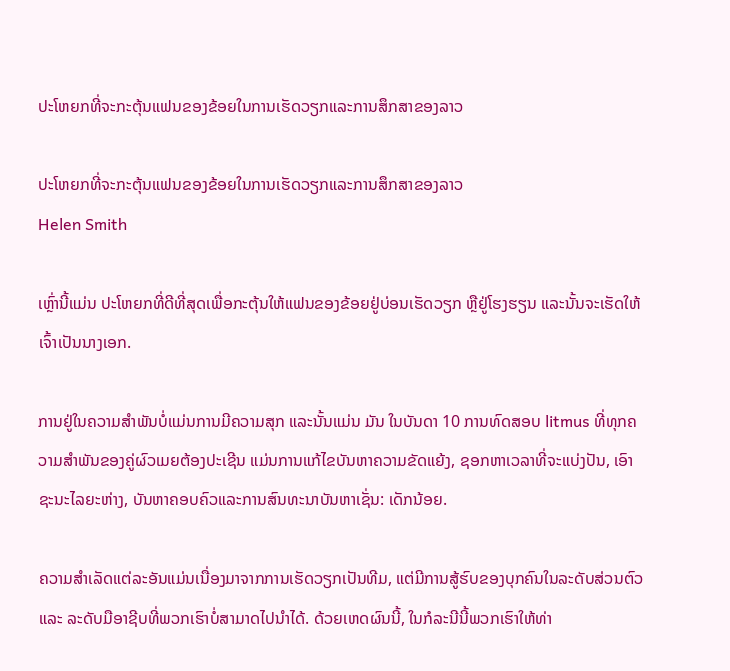ປະໂຫຍກທີ່ຈະກະຕຸ້ນແຟນຂອງຂ້ອຍໃນການເຮັດວຽກແລະການສຶກສາຂອງລາວ

ປະໂຫຍກທີ່ຈະກະຕຸ້ນແຟນຂອງຂ້ອຍໃນການເຮັດວຽກແລະການສຶກສາຂອງລາວ
Helen Smith

ເຫຼົ່ານີ້ແມ່ນ ປະໂຫຍກທີ່ດີທີ່ສຸດເພື່ອກະຕຸ້ນໃຫ້ແຟນຂອງຂ້ອຍຢູ່ບ່ອນເຮັດວຽກ ຫຼືຢູ່ໂຮງຮຽນ ແລະນັ້ນຈະເຮັດໃຫ້ເຈົ້າເປັນນາງເອກ.

ການຢູ່ໃນຄວາມສຳພັນບໍ່ແມ່ນການມີຄວາມສຸກ ແລະນັ້ນແມ່ນ ມັນ ໃນບັນດາ 10 ການທົດສອບ litmus ທີ່ທຸກຄວາມສໍາພັນຂອງຄູ່ຜົວເມຍຕ້ອງປະເຊີນ ແມ່ນການແກ້ໄຂບັນຫາຄວາມຂັດແຍ້ງ, ຊອກຫາເວລາທີ່ຈະແບ່ງປັນ, ເອົາຊະນະໄລຍະຫ່າງ, ບັນຫາຄອບຄົວແລະການສົນທະນາບັນຫາເຊັ່ນ: ເດັກນ້ອຍ.

ຄວາມສຳເລັດແຕ່ລະອັນແມ່ນເນື່ອງມາຈາກການເຮັດວຽກເປັນທີມ, ແຕ່ມີການສູ້ຮົບຂອງບຸກຄົນໃນລະດັບສ່ວນຕົວ ແລະ ລະດັບມືອາຊີບທີ່ພວກເຮົາບໍ່ສາມາດໄປນຳໄດ້. ດ້ວຍເຫດຜົນນີ້, ໃນກໍລະນີນີ້ພວກເຮົາໃຫ້ທ່າ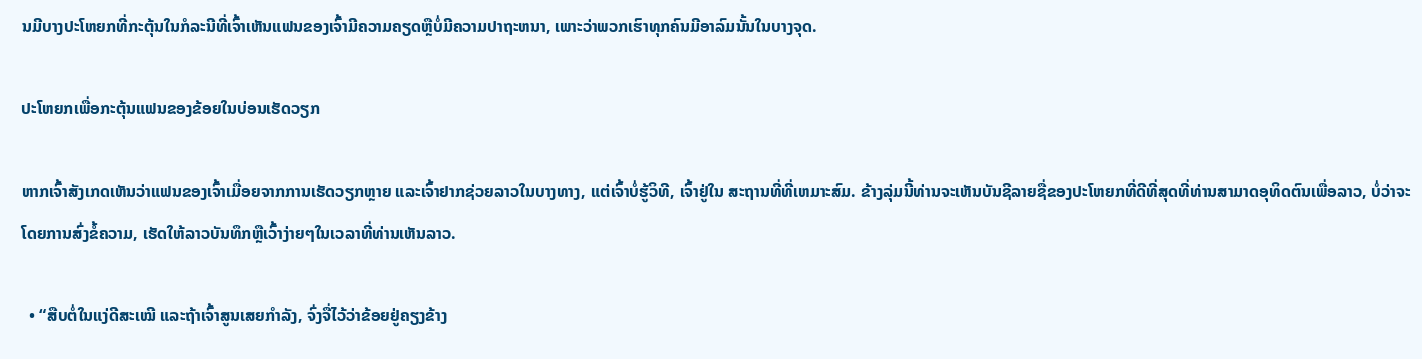ນມີບາງປະໂຫຍກທີ່ກະຕຸ້ນໃນກໍລະນີທີ່ເຈົ້າເຫັນແຟນຂອງເຈົ້າມີຄວາມຄຽດຫຼືບໍ່ມີຄວາມປາຖະຫນາ, ເພາະວ່າພວກເຮົາທຸກຄົນມີອາລົມນັ້ນໃນບາງຈຸດ.

ປະໂຫຍກເພື່ອກະຕຸ້ນແຟນຂອງຂ້ອຍໃນບ່ອນເຮັດວຽກ

ຫາກເຈົ້າສັງເກດເຫັນວ່າແຟນຂອງເຈົ້າເມື່ອຍຈາກການເຮັດວຽກຫຼາຍ ແລະເຈົ້າຢາກຊ່ວຍລາວໃນບາງທາງ, ແຕ່ເຈົ້າບໍ່ຮູ້ວິທີ, ເຈົ້າຢູ່ໃນ ສະຖານທີ່ທີ່ເຫມາະສົມ. ຂ້າງລຸ່ມນີ້ທ່ານຈະເຫັນບັນຊີລາຍຊື່ຂອງປະໂຫຍກທີ່ດີທີ່ສຸດທີ່ທ່ານສາມາດອຸທິດຕົນເພື່ອລາວ, ບໍ່ວ່າຈະໂດຍການສົ່ງຂໍ້ຄວາມ, ເຮັດໃຫ້ລາວບັນທຶກຫຼືເວົ້າງ່າຍໆໃນເວລາທີ່ທ່ານເຫັນລາວ.

  • “ສືບຕໍ່ໃນແງ່ດີສະເໝີ ແລະຖ້າເຈົ້າສູນເສຍກຳລັງ, ຈົ່ງຈື່ໄວ້ວ່າຂ້ອຍຢູ່ຄຽງຂ້າງ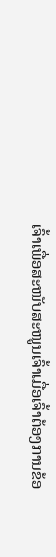ເຈົ້າເພື່ອສະໜັບສະໜູນເຈົ້າເມື່ອເຈົ້າຕ້ອງການຂ້ອ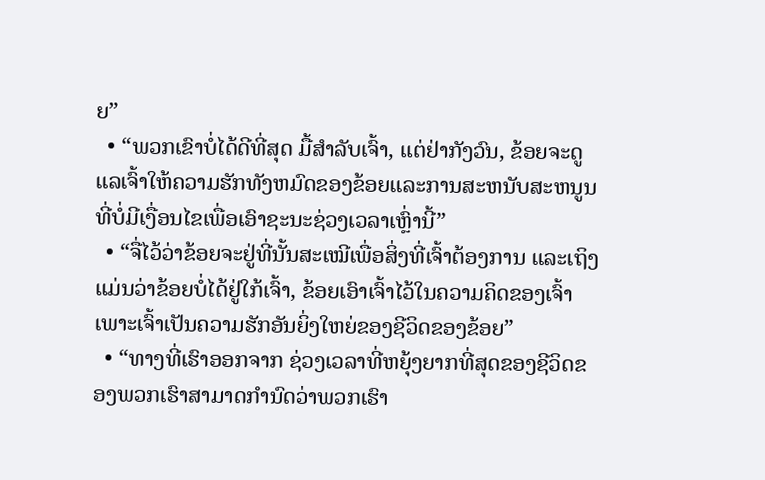ຍ”
  • “ພວກເຂົາບໍ່ໄດ້ດີທີ່ສຸດ ມື້ສໍາລັບເຈົ້າ, ແຕ່ຢ່າກັງວົນ, ຂ້ອຍຈະດູແລເຈົ້າໃຫ້ຄວາມຮັກທັງຫມົດຂອງຂ້ອຍແລະການສະຫນັບສະຫນູນທີ່ບໍ່ມີເງື່ອນໄຂເພື່ອເອົາຊະນະຊ່ວງເວລາເຫຼົ່ານີ້”
  • “ຈື່ໄວ້ວ່າຂ້ອຍຈະຢູ່ທີ່ນັ້ນສະເໝີເພື່ອສິ່ງທີ່ເຈົ້າຕ້ອງການ ແລະເຖິງແມ່ນວ່າຂ້ອຍບໍ່ໄດ້ຢູ່ໃກ້ເຈົ້າ, ຂ້ອຍເອົາເຈົ້າໄວ້ໃນຄວາມຄິດຂອງເຈົ້າ ເພາະເຈົ້າເປັນຄວາມຮັກອັນຍິ່ງໃຫຍ່ຂອງຊີວິດຂອງຂ້ອຍ”
  • “ທາງທີ່ເຮົາອອກຈາກ ຊ່ວງເວລາທີ່ຫຍຸ້ງຍາກທີ່ສຸດຂອງຊີວິດຂອງພວກເຮົາສາມາດກໍານົດວ່າພວກເຮົາ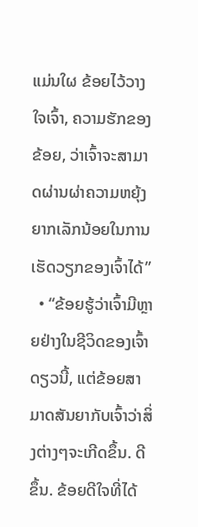ແມ່ນໃຜ ຂ້ອຍໄວ້ວາງໃຈເຈົ້າ, ຄວາມຮັກຂອງຂ້ອຍ, ວ່າເຈົ້າຈະສາມາດຜ່ານຜ່າຄວາມຫຍຸ້ງຍາກເລັກນ້ອຍໃນການເຮັດວຽກຂອງເຈົ້າໄດ້”
  • “ຂ້ອຍຮູ້ວ່າເຈົ້າມີຫຼາຍຢ່າງໃນຊີວິດຂອງເຈົ້າດຽວນີ້, ແຕ່ຂ້ອຍສາມາດສັນຍາກັບເຈົ້າວ່າສິ່ງຕ່າງໆຈະເກີດຂຶ້ນ. ດີຂຶ້ນ. ຂ້ອຍດີໃຈທີ່ໄດ້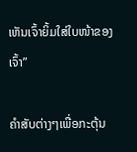ເຫັນເຈົ້າຍິ້ມໃສ່ໃບໜ້າຂອງເຈົ້າ”

ຄຳສັບຕ່າງໆເພື່ອກະຕຸ້ນ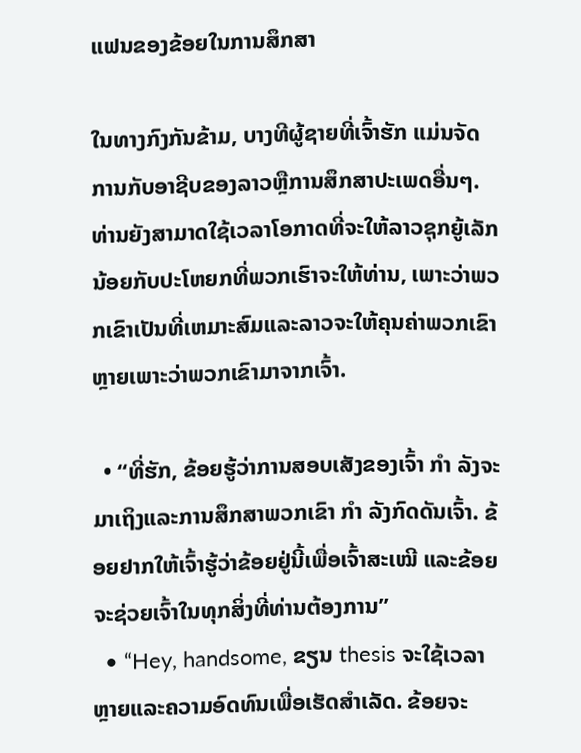ແຟນຂອງຂ້ອຍໃນການສຶກສາ

ໃນທາງກົງກັນຂ້າມ, ບາງທີຜູ້ຊາຍທີ່ເຈົ້າຮັກ ແມ່ນຈັດການກັບອາຊີບຂອງລາວຫຼືການສຶກສາປະເພດອື່ນໆ. ທ່ານຍັງສາມາດໃຊ້ເວລາໂອກາດທີ່ຈະໃຫ້ລາວຊຸກຍູ້ເລັກນ້ອຍກັບປະໂຫຍກທີ່ພວກເຮົາຈະໃຫ້ທ່ານ, ເພາະວ່າພວກເຂົາເປັນທີ່ເຫມາະສົມແລະລາວຈະໃຫ້ຄຸນຄ່າພວກເຂົາຫຼາຍເພາະວ່າພວກເຂົາມາຈາກເຈົ້າ.

  • “ທີ່ຮັກ, ຂ້ອຍຮູ້ວ່າການສອບເສັງຂອງເຈົ້າ ກຳ ລັງຈະມາເຖິງແລະການສຶກສາພວກເຂົາ ກຳ ລັງກົດດັນເຈົ້າ. ຂ້ອຍຢາກໃຫ້ເຈົ້າຮູ້ວ່າຂ້ອຍຢູ່ນີ້ເພື່ອເຈົ້າສະເໝີ ແລະຂ້ອຍຈະຊ່ວຍເຈົ້າໃນທຸກສິ່ງທີ່ທ່ານຕ້ອງການ”
  • “Hey, handsome, ຂຽນ thesis ຈະໃຊ້ເວລາຫຼາຍແລະຄວາມອົດທົນເພື່ອເຮັດສໍາເລັດ. ຂ້ອຍຈະ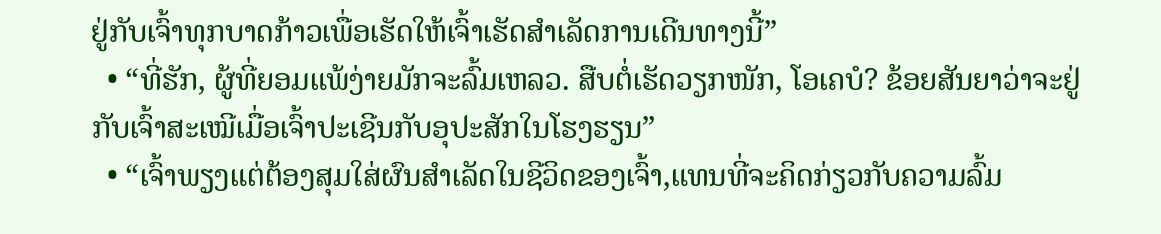ຢູ່ກັບເຈົ້າທຸກບາດກ້າວເພື່ອເຮັດໃຫ້ເຈົ້າເຮັດສຳເລັດການເດີນທາງນີ້”
  • “ທີ່ຮັກ, ຜູ້ທີ່ຍອມແພ້ງ່າຍມັກຈະລົ້ມເຫລວ. ສືບຕໍ່ເຮັດວຽກໜັກ, ໂອເຄບໍ? ຂ້ອຍສັນຍາວ່າຈະຢູ່ກັບເຈົ້າສະເໝີເມື່ອເຈົ້າປະເຊີນກັບອຸປະສັກໃນໂຮງຮຽນ”
  • “ເຈົ້າພຽງແຕ່ຕ້ອງສຸມໃສ່ຜົນສຳເລັດໃນຊີວິດຂອງເຈົ້າ,ແທນທີ່ຈະຄິດກ່ຽວກັບຄວາມລົ້ມ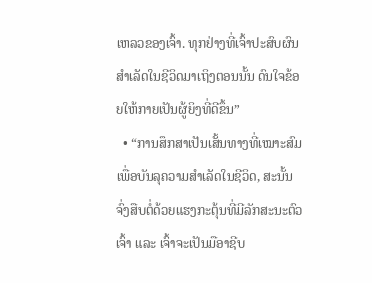ເຫລວຂອງເຈົ້າ. ທຸກຢ່າງທີ່ເຈົ້າປະສົບຜົນສຳເລັດໃນຊີວິດມາເຖິງຕອນນັ້ນ ດົນໃຈຂ້ອຍໃຫ້ກາຍເປັນຜູ້ຍິງທີ່ດີຂຶ້ນ”
  • “ການສຶກສາເປັນເສັ້ນທາງທີ່ເໝາະສົມເພື່ອບັນລຸຄວາມສຳເລັດໃນຊີວິດ, ສະນັ້ນ ຈົ່ງສືບຕໍ່ດ້ວຍແຮງກະຕຸ້ນທີ່ມີລັກສະນະຕົວເຈົ້າ ແລະ ເຈົ້າຈະເປັນມືອາຊີບ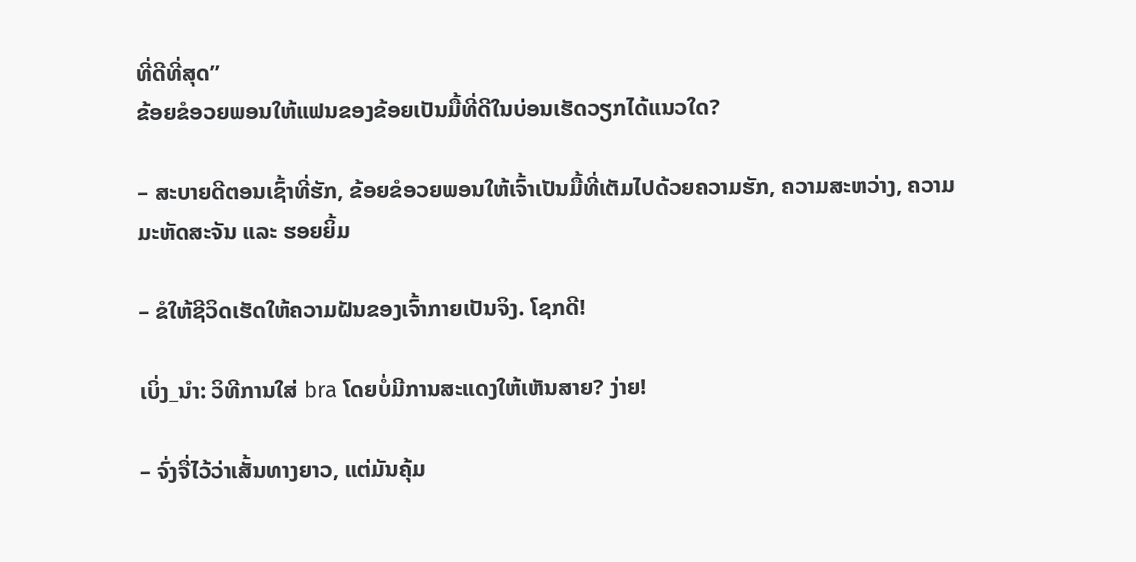ທີ່ດີທີ່ສຸດ”
ຂ້ອຍຂໍອວຍພອນໃຫ້ແຟນຂອງຂ້ອຍເປັນມື້ທີ່ດີໃນບ່ອນເຮັດວຽກໄດ້ແນວໃດ?

– ສະບາຍດີຕອນເຊົ້າທີ່ຮັກ, ຂ້ອຍຂໍອວຍພອນໃຫ້ເຈົ້າເປັນມື້ທີ່ເຕັມໄປດ້ວຍຄວາມຮັກ, ຄວາມສະຫວ່າງ, ຄວາມມະຫັດສະຈັນ ແລະ ຮອຍຍິ້ມ

– ຂໍໃຫ້ຊີວິດເຮັດໃຫ້ຄວາມຝັນຂອງເຈົ້າກາຍເປັນຈິງ. ໂຊກດີ!

ເບິ່ງ_ນຳ: ວິທີການໃສ່ bra ໂດຍບໍ່ມີການສະແດງໃຫ້ເຫັນສາຍ? ງ່າຍ!

– ຈົ່ງຈື່ໄວ້ວ່າເສັ້ນທາງຍາວ, ແຕ່ມັນຄຸ້ມ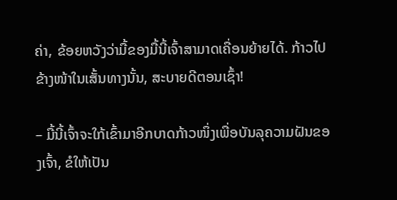ຄ່າ, ຂ້ອຍຫວັງວ່າມື້ຂອງມື້ນີ້ເຈົ້າສາມາດເຄື່ອນຍ້າຍໄດ້. ກ້າວໄປຂ້າງໜ້າໃນເສັ້ນທາງນັ້ນ, ສະບາຍດີຕອນເຊົ້າ!

– ມື້ນີ້ເຈົ້າຈະໃກ້ເຂົ້າມາອີກບາດກ້າວໜຶ່ງເພື່ອບັນລຸຄວາມຝັນຂອງເຈົ້າ, ຂໍໃຫ້ເປັນ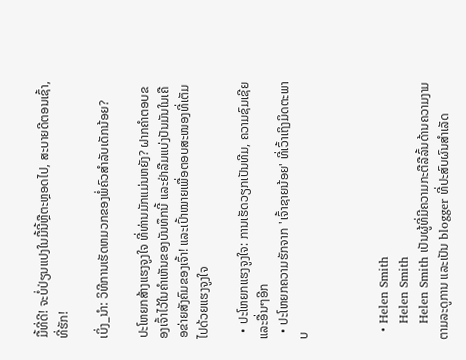ມື້ທີ່ດີ! ຈະບໍ່ປ່ຽນແປງໃນມື້ນີ້ຫຼືຕະຫຼອດໄປ, ສະບາຍດີຕອນເຊົ້າ, ທີ່ຮັກ!

ເບິ່ງ_ນຳ: ວິທີການເຮັດຫມວກຂອງພໍ່ຄົວສໍາລັບເດັກນ້ອຍ?

ປະໂຫຍກສ້າງແຮງຈູງໃຈ ທີ່ທ່ານມັກແມ່ນຫຍັງ? ຝາກຄຳຕອບຂອງເຈົ້າໄວ້ໃນຄຳເຫັນຂອງບັນທຶກນີ້ ແລະຢ່າລືມແບ່ງປັນມັນໃນເຄືອຂ່າຍສັງຄົມຂອງເຈົ້າ! ແລະເປົ້າໝາຍເພື່ອຕອບສະໜອງທີ່ເຕັມໄປດ້ວຍແຮງຈູງໃຈ

  • ປະໂຫຍກແຮງຈູງໃຈ: ການເຮັດວຽກເປັນທີມ, ຄວາມຊົມເຊີຍ ແລະອື່ນໆອີກ
  • ປະໂຫຍກຄວາມຮັກຈາກ 'ເຈົ້າຊາຍນ້ອຍ' ທີ່ເວົ້າເຖິງມິດຕະພາບ



  • Helen Smith
    Helen Smith
    Helen Smith ເປັນຜູ້ທີ່ມີຄວາມກະຕືລືລົ້ນດ້ານຄວາມງາມຕາມລະດູການ ແລະເປັນ blogger ທີ່ປະສົບຜົນສຳເລັດ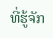ທີ່ຮູ້ຈັກ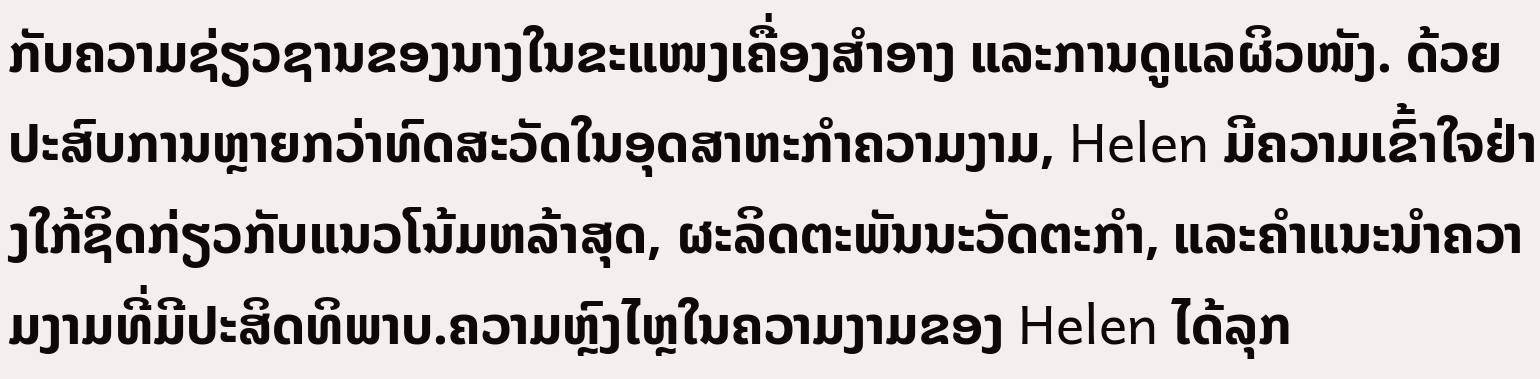ກັບຄວາມຊ່ຽວຊານຂອງນາງໃນຂະແໜງເຄື່ອງສໍາອາງ ແລະການດູແລຜິວໜັງ. ດ້ວຍປະສົບການຫຼາຍກວ່າທົດສະວັດໃນອຸດສາຫະກໍາຄວາມງາມ, Helen ມີຄວາມເຂົ້າໃຈຢ່າງໃກ້ຊິດກ່ຽວກັບແນວໂນ້ມຫລ້າສຸດ, ຜະລິດຕະພັນນະວັດຕະກໍາ, ແລະຄໍາແນະນໍາຄວາມງາມທີ່ມີປະສິດທິພາບ.ຄວາມຫຼົງໄຫຼໃນຄວາມງາມຂອງ Helen ໄດ້ລຸກ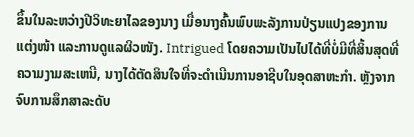ຂຶ້ນໃນລະຫວ່າງປີວິທະຍາໄລຂອງນາງ ເມື່ອນາງຄົ້ນພົບພະລັງການປ່ຽນແປງຂອງການແຕ່ງໜ້າ ແລະການດູແລຜິວໜັງ. Intrigued ໂດຍຄວາມເປັນໄປໄດ້ທີ່ບໍ່ມີທີ່ສິ້ນສຸດທີ່ຄວາມງາມສະເຫນີ, ນາງໄດ້ຕັດສິນໃຈທີ່ຈະດໍາເນີນການອາຊີບໃນອຸດສາຫະກໍາ. ຫຼັງຈາກຈົບການສຶກສາລະດັບ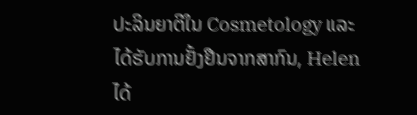ປະລິນຍາຕີໃນ Cosmetology ແລະໄດ້ຮັບການຢັ້ງຢືນຈາກສາກົນ, Helen ໄດ້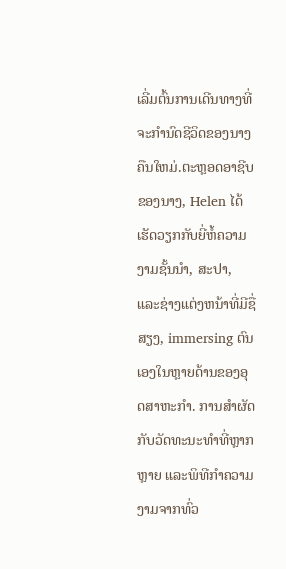ເລີ່ມຕົ້ນການເດີນທາງທີ່ຈະກໍານົດຊີວິດຂອງນາງຄືນໃຫມ່.ຕະຫຼອດອາຊີບຂອງນາງ, Helen ໄດ້ເຮັດວຽກກັບຍີ່ຫໍ້ຄວາມງາມຊັ້ນນໍາ, ສະປາ, ແລະຊ່າງແຕ່ງຫນ້າທີ່ມີຊື່ສຽງ, immersing ຕົນເອງໃນຫຼາຍດ້ານຂອງອຸດສາຫະກໍາ. ການສໍາຜັດກັບວັດທະນະທໍາທີ່ຫຼາກຫຼາຍ ແລະພິທີກໍາຄວາມງາມຈາກທົ່ວ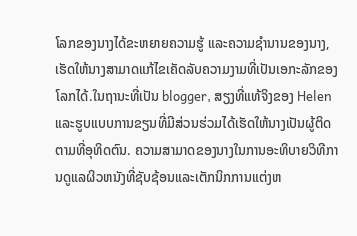ໂລກຂອງນາງໄດ້ຂະຫຍາຍຄວາມຮູ້ ແລະຄວາມຊໍານານຂອງນາງ, ເຮັດໃຫ້ນາງສາມາດແກ້ໄຂເຄັດລັບຄວາມງາມທີ່ເປັນເອກະລັກຂອງໂລກໄດ້.ໃນຖານະທີ່ເປັນ blogger, ສຽງທີ່ແທ້ຈິງຂອງ Helen ແລະຮູບແບບການຂຽນທີ່ມີສ່ວນຮ່ວມໄດ້ເຮັດໃຫ້ນາງເປັນຜູ້ຕິດຕາມທີ່ອຸທິດຕົນ. ຄວາມສາມາດຂອງນາງໃນການອະທິບາຍວິທີການດູແລຜິວຫນັງທີ່ຊັບຊ້ອນແລະເຕັກນິກການແຕ່ງຫ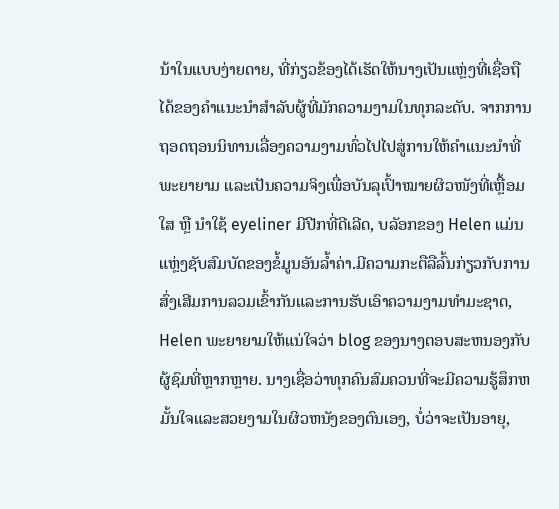ນ້າໃນແບບງ່າຍດາຍ, ທີ່ກ່ຽວຂ້ອງໄດ້ເຮັດໃຫ້ນາງເປັນແຫຼ່ງທີ່ເຊື່ອຖືໄດ້ຂອງຄໍາແນະນໍາສໍາລັບຜູ້ທີ່ມັກຄວາມງາມໃນທຸກລະດັບ. ຈາກການຖອດຖອນນິທານເລື່ອງຄວາມງາມທົ່ວໄປໄປສູ່ການໃຫ້ຄຳແນະນຳທີ່ພະຍາຍາມ ແລະເປັນຄວາມຈິງເພື່ອບັນລຸເປົ້າໝາຍຜິວໜັງທີ່ເຫຼື້ອມໃສ ຫຼື ນຳໃຊ້ eyeliner ມີປີກທີ່ດີເລີດ, ບລັອກຂອງ Helen ແມ່ນແຫຼ່ງຊັບສົມບັດຂອງຂໍ້ມູນອັນລ້ຳຄ່າ.ມີຄວາມກະຕືລືລົ້ນກ່ຽວກັບການສົ່ງເສີມການລວມເຂົ້າກັນແລະການຮັບເອົາຄວາມງາມທໍາມະຊາດ, Helen ພະຍາຍາມໃຫ້ແນ່ໃຈວ່າ blog ຂອງນາງຕອບສະຫນອງກັບຜູ້ຊົມທີ່ຫຼາກຫຼາຍ. ນາງເຊື່ອວ່າທຸກຄົນສົມຄວນທີ່ຈະມີຄວາມຮູ້ສຶກຫມັ້ນໃຈແລະສວຍງາມໃນຜິວຫນັງຂອງຕົນເອງ, ບໍ່ວ່າຈະເປັນອາຍຸ,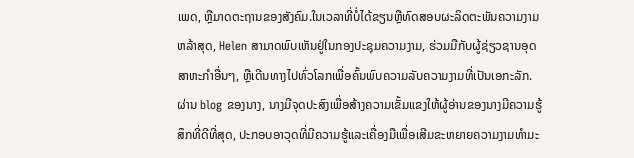ເພດ, ຫຼືມາດຕະຖານຂອງສັງຄົມ.ໃນເວລາທີ່ບໍ່ໄດ້ຂຽນຫຼືທົດສອບຜະລິດຕະພັນຄວາມງາມຫລ້າສຸດ, Helen ສາມາດພົບເຫັນຢູ່ໃນກອງປະຊຸມຄວາມງາມ, ຮ່ວມມືກັບຜູ້ຊ່ຽວຊານອຸດສາຫະກໍາອື່ນໆ, ຫຼືເດີນທາງໄປທົ່ວໂລກເພື່ອຄົ້ນພົບຄວາມລັບຄວາມງາມທີ່ເປັນເອກະລັກ. ຜ່ານ blog ຂອງນາງ, ນາງມີຈຸດປະສົງເພື່ອສ້າງຄວາມເຂັ້ມແຂງໃຫ້ຜູ້ອ່ານຂອງນາງມີຄວາມຮູ້ສຶກທີ່ດີທີ່ສຸດ, ປະກອບອາວຸດທີ່ມີຄວາມຮູ້ແລະເຄື່ອງມືເພື່ອເສີມຂະຫຍາຍຄວາມງາມທໍາມະ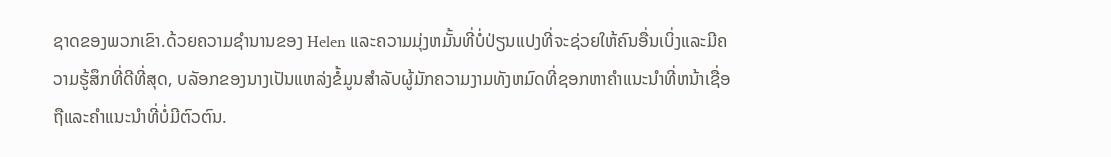ຊາດຂອງພວກເຂົາ.ດ້ວຍຄວາມຊໍານານຂອງ Helen ແລະຄວາມມຸ່ງຫມັ້ນທີ່ບໍ່ປ່ຽນແປງທີ່ຈະຊ່ວຍໃຫ້ຄົນອື່ນເບິ່ງແລະມີຄວາມຮູ້ສຶກທີ່ດີທີ່ສຸດ, ບລັອກຂອງນາງເປັນແຫລ່ງຂໍ້ມູນສໍາລັບຜູ້ມັກຄວາມງາມທັງຫມົດທີ່ຊອກຫາຄໍາແນະນໍາທີ່ຫນ້າເຊື່ອຖືແລະຄໍາແນະນໍາທີ່ບໍ່ມີຕົວຕົນ.